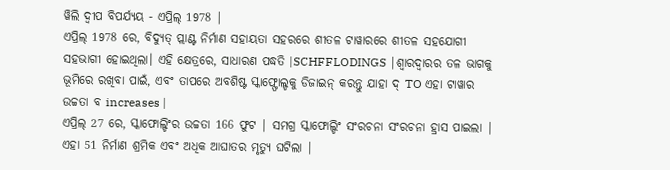ୱିଲି ଦ୍ୱୀପ ବିପର୍ଯ୍ୟୟ - ଏପ୍ରିଲ୍ 1978 |
ଏପ୍ରିଲ୍ 1978 ରେ, ବିଦ୍ୟୁତ୍ ପ୍ଲାଣ୍ଟ ନିର୍ମାଣ ସହାୟତା ସହରରେ ଶୀତଳ ଟାୱାରରେ ଶୀତଳ ସହଯୋଗୀ ସହଭାଗୀ ହୋଇଥିଲା। ଏହି କ୍ଷେତ୍ରରେ, ସାଧାରଣ ପଦ୍ଧତି |SCHFFLODINGS |ଶ୍ୱାରଦ୍ୱାରର ତଳ ଭାଗକୁ ଭୂମିରେ ରଖିବା ପାଇଁ, ଏବଂ ତାପରେ ଅବଶିଷ୍ଟ ସ୍କାଫ୍ଫୋଲ୍ଡକୁ ଡିଜାଇନ୍ କରନ୍ତୁ ଯାହା ଦ୍ TO ଏହା ଟାୱାର ଉଚ୍ଚତା ବ increases |
ଏପ୍ରିଲ୍ 27 ରେ, ସ୍କାଫୋଲ୍ଡିଂର ଉଚ୍ଚତା 166 ଫୁଟ | ସମଗ୍ର ସ୍କାଫୋଲ୍ଡିଂ ସଂରଚନା ସଂରଚନା ହ୍ରାସ ପାଇଲା | ଏହା 51 ନିର୍ମାଣ ଶ୍ରମିକ ଏବଂ ଅଧିକ ଆଘାତର ମୃତ୍ୟୁ ଘଟିଲା |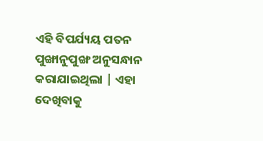ଏହି ବିପର୍ଯ୍ୟୟ ପତନ ପୁଙ୍ଖାନୁପୁଙ୍ଖ ଅନୁସନ୍ଧାନ କରାଯାଇଥିଲା | ଏହା ଦେଖିବାକୁ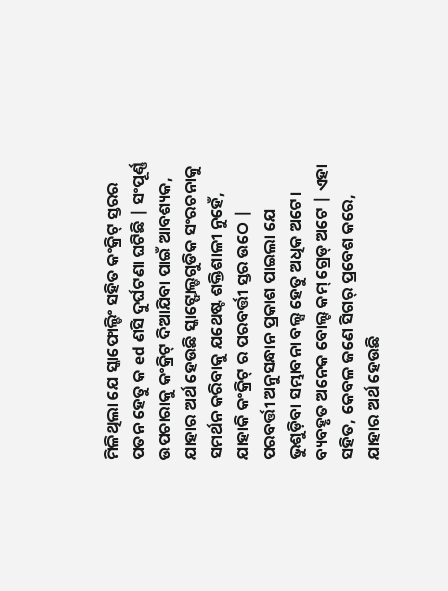ମିଳିଥିଲା ଯେ ସ୍କାଫୋଲ୍ଡିଂ ସହିତ କଂକ୍ରିଟ୍ ସ୍ତରର ପତନ ହେତୁ କ ed ଣସି ଦୁର୍ଘଟଣା ଘଟିଛି | ସଂପୂର୍ଣ୍ଣ ଉପଚାରାକୁ କଂକ୍ରିଟ୍ ଦିଆଯିବା ପାଇଁ ଆବଶ୍ୟକ, ଯାହାର ଅର୍ଥ ହେଉଛି ସ୍କାଟ୍ଫୋଲ୍ଡଗୁଡିକ ସଂରଚନାକୁ ସମର୍ଥନ କରିବାକୁ ଯଥେଷ୍ଟ ଶକ୍ତିଶାଳୀ ନୁହେଁ, ଯାହାକି କଂକ୍ରିଟ୍ ର ପରବର୍ତ୍ତୀ ସ୍ତର ଉଠେ |
ପରବର୍ତ୍ତୀ ଅନୁସନ୍ଧାନ ପ୍ରକାଶ ପାଇଲା ଯେ ଭୁଶୁଡ଼ିବା ସମ୍ଭାବନା ବଲ୍ସ ହେତୁ ଅଧିକ ଅଟେ। ବ୍ୟବହୃତ ଅନେକ ବୋଲ୍ଟ କମ୍ ଗ୍ରେଡ୍ ଅଟେ | ଏହା ସହିତ, କେବଳ ଜଣେ ସିଗର୍ ପ୍ରବେଶ କରେ, ଯାହାର ଅର୍ଥ ହେଉଛି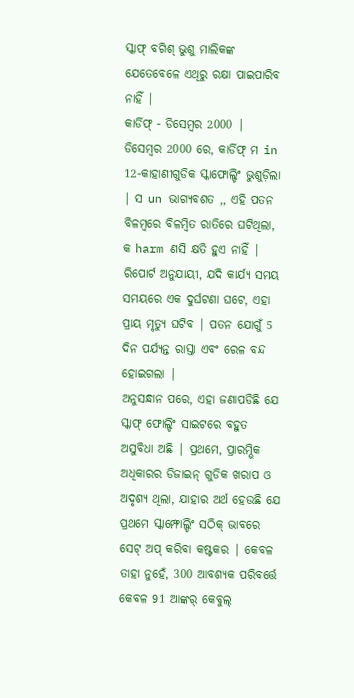ସ୍କାଫ୍ ବଗିଶ୍ ଭୁଶୁ ମାଲିକଙ୍କ ଯେତେବେଳେ ଏଥିରୁ ରକ୍ଷା ପାଇପାରିବ ନାହିଁ |
କାର୍ଡିଫ୍ - ଡିସେମ୍ବର 2000 |
ଡିସେମ୍ବର 2000 ରେ, କାର୍ଡିଫ୍ ମ in 12-କାହାଣୀଗୁଡିକ ସ୍କାଫୋଲ୍ଡିଂ ଭୁଶୁଡ଼ିଲା | ସ un ଭାଗ୍ୟବଶତ ,, ଏହି ପତନ ବିଳମ୍ବରେ ବିଳମ୍ବିତ ରାତିରେ ଘଟିଥିଲା, କ harm ଣସି କ୍ଷତି ହୁଏ ନାହିଁ | ରିପୋର୍ଟ ଅନୁଯାୟୀ, ଯଦି କାର୍ଯ୍ୟ ସମୟ ସମୟରେ ଏକ ଦୁର୍ଘଟଣା ଘଟେ, ଏହା ପ୍ରାୟ ମୃତ୍ୟୁ ଘଟିବ | ପତନ ଯୋଗୁଁ 5 ଦିନ ପର୍ଯ୍ୟନ୍ତ ରାସ୍ତା ଏବଂ ରେଳ ବନ୍ଦ ହୋଇଗଲା |
ଅନୁସନ୍ଧାନ ପରେ, ଏହା ଜଣାପଡିଛି ଯେ ସ୍କାଫ୍ ଫୋଲ୍ଡିଂ ସାଇଟରେ ବହୁତ ଅସୁବିଧା ଅଛି | ପ୍ରଥମେ, ପ୍ରାରମ୍ଭିକ ଅଧିକାରର ଡିଜାଇନ୍ ଗୁଡିକ ଖରାପ ଓ ଅଦୃଶ୍ୟ ଥିଲା, ଯାହାର ଅର୍ଥ ହେଉଛି ଯେ ପ୍ରଥମେ ସ୍କାମ୍ଫୋଲ୍ଡିଂ ସଠିକ୍ ଭାବରେ ସେଟ୍ ଅପ୍ କରିବା କଷ୍ଟକର | କେବଳ ତାହା ନୁହେଁ, 300 ଆବଶ୍ୟକ ପରିବର୍ତ୍ତେ କେବଳ 91 ଆଙ୍କର୍ କେବୁଲ୍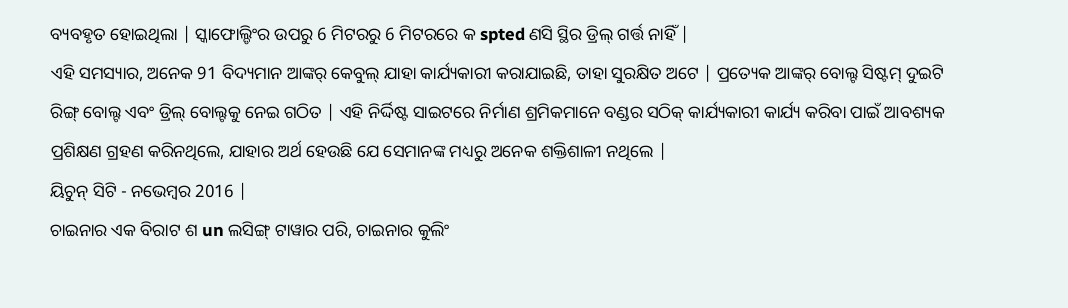ବ୍ୟବହୃତ ହୋଇଥିଲା | ସ୍କାଫୋଲ୍ଡିଂର ଉପରୁ 6 ମିଟରରୁ 6 ମିଟରରେ କ spted ଣସି ସ୍ଥିର ଡ୍ରିଲ୍ ଗର୍ତ୍ତ ନାହିଁ |
ଏହି ସମସ୍ୟାର, ଅନେକ 91 ବିଦ୍ୟମାନ ଆଙ୍କର୍ କେବୁଲ୍ ଯାହା କାର୍ଯ୍ୟକାରୀ କରାଯାଇଛି, ତାହା ସୁରକ୍ଷିତ ଅଟେ | ପ୍ରତ୍ୟେକ ଆଙ୍କର୍ ବୋଲ୍ଟ ସିଷ୍ଟମ୍ ଦୁଇଟି ରିଙ୍ଗ୍ ବୋଲ୍ଟ ଏବଂ ଡ୍ରିଲ୍ ବୋଲ୍ଟକୁ ନେଇ ଗଠିତ | ଏହି ନିର୍ଦ୍ଦିଷ୍ଟ ସାଇଟରେ ନିର୍ମାଣ ଶ୍ରମିକମାନେ ବଣ୍ଡର ସଠିକ୍ କାର୍ଯ୍ୟକାରୀ କାର୍ଯ୍ୟ କରିବା ପାଇଁ ଆବଶ୍ୟକ ପ୍ରଶିକ୍ଷଣ ଗ୍ରହଣ କରିନଥିଲେ, ଯାହାର ଅର୍ଥ ହେଉଛି ଯେ ସେମାନଙ୍କ ମଧ୍ୟରୁ ଅନେକ ଶକ୍ତିଶାଳୀ ନଥିଲେ |
ୟିଚୁନ୍ ସିଟି - ନଭେମ୍ବର 2016 |
ଚାଇନାର ଏକ ବିରାଟ ଶ un ଲସିଙ୍ଗ୍ ଟାୱାର ପରି, ଚାଇନାର କୁଲିଂ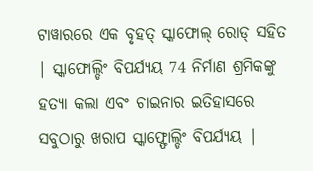ଟାୱାରରେ ଏକ ବୃହତ୍ ସ୍କାଫୋଲ୍ ରୋଡ୍ ସହିତ | ସ୍କାଫୋଲ୍ଡିଂ ବିପର୍ଯ୍ୟୟ 74 ନିର୍ମାଣ ଶ୍ରମିକଙ୍କୁ ହତ୍ୟା କଲା ଏବଂ ଚାଇନାର ଇତିହାସରେ ସବୁଠାରୁ ଖରାପ ସ୍କାଫ୍ଫୋଲ୍ଡିଂ ବିପର୍ଯ୍ୟୟ |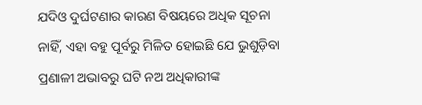ଯଦିଓ ଦୁର୍ଘଟଣାର କାରଣ ବିଷୟରେ ଅଧିକ ସୂଚନା ନାହିଁ, ଏହା ବହୁ ପୂର୍ବରୁ ମିଳିତ ହୋଇଛି ଯେ ଭୁଶୁଡ଼ିବା ପ୍ରଣାଳୀ ଅଭାବରୁ ଘଟି ନଅ ଅଧିକାରୀଙ୍କ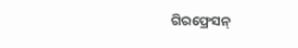ଗିରଫ୍ରେସନ୍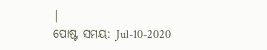|
ପୋଷ୍ଟ ସମୟ: Jul-10-2020